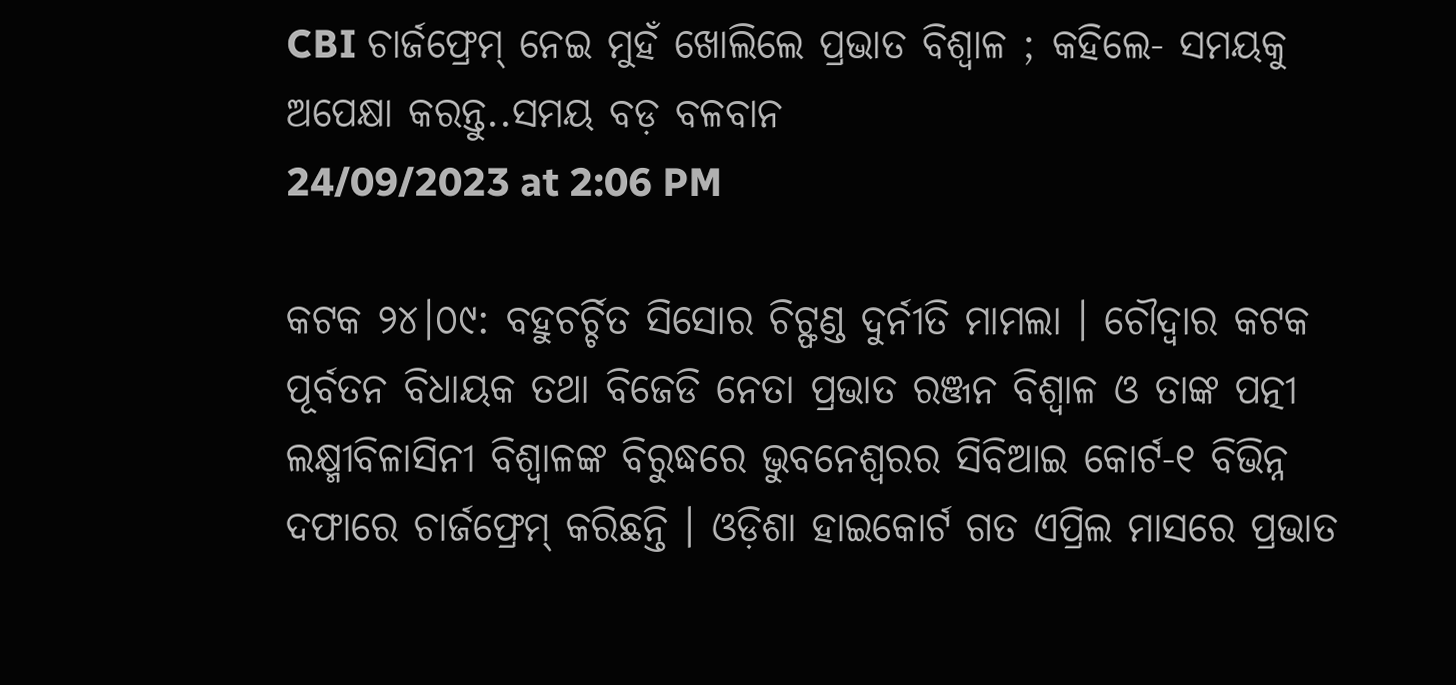CBI ଚାର୍ଜଫ୍ରେମ୍ ନେଇ ମୁହଁ ଖୋଲିଲେ ପ୍ରଭାତ ବିଶ୍ୱାଳ ; କହିଲେ- ସମୟକୁ ଅପେକ୍ଷା କରନ୍ତୁ..ସମୟ ବଡ଼ ବଳବାନ
24/09/2023 at 2:06 PM

କଟକ ୨୪।୦୯: ବହୁଚର୍ଚ୍ଚିତ ସିସୋର ଚିଟ୍ଫଣ୍ଡ ଦୁର୍ନୀତି ମାମଲା । ଚୌଦ୍ୱାର କଟକ ପୂର୍ବତନ ବିଧାୟକ ତଥା ବିଜେଡି ନେତା ପ୍ରଭାତ ରଞ୍ଜନ ବିଶ୍ୱାଳ ଓ ତାଙ୍କ ପତ୍ନୀ ଲକ୍ଷ୍ମୀବିଳାସିନୀ ବିଶ୍ୱାଳଙ୍କ ବିରୁଦ୍ଧରେ ଭୁବନେଶ୍ୱରର ସିବିଆଇ କୋର୍ଟ-୧ ବିଭିନ୍ନ ଦଫାରେ ଚାର୍ଜଫ୍ରେମ୍ କରିଛନ୍ତି । ଓଡ଼ିଶା ହାଇକୋର୍ଟ ଗତ ଏପ୍ରିଲ ମାସରେ ପ୍ରଭାତ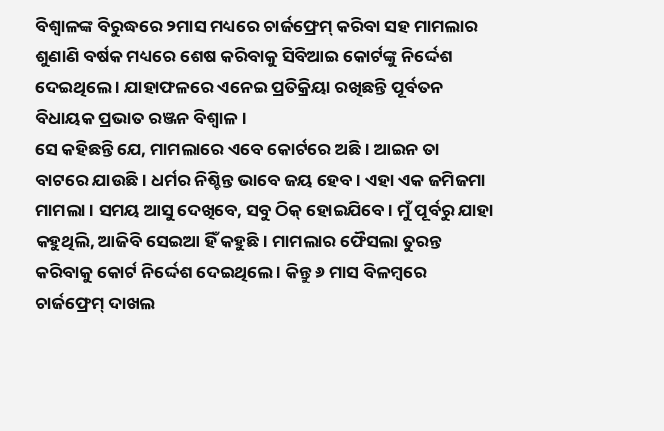ବିଶ୍ୱାଳଙ୍କ ବିରୁଦ୍ଧରେ ୨ମାସ ମଧ୍ୟରେ ଚାର୍ଜଫ୍ରେମ୍ କରିବା ସହ ମାମଲାର ଶୁଣାଣି ବର୍ଷକ ମଧ୍ୟରେ ଶେଷ କରିବାକୁ ସିବିଆଇ କୋର୍ଟଙ୍କୁ ନିର୍ଦ୍ଦେଶ ଦେଇଥିଲେ । ଯାହାଫଳରେ ଏନେଇ ପ୍ରତିକ୍ରିୟା ରଖିଛନ୍ତି ପୂର୍ବତନ ବିଧାୟକ ପ୍ରଭାତ ରଞ୍ଜନ ବିଶ୍ଵାଳ।
ସେ କହିଛନ୍ତି ଯେ, ମାମଲାରେ ଏବେ କୋର୍ଟରେ ଅଛି । ଆଇନ ତା ବାଟରେ ଯାଉଛି । ଧର୍ମର ନିଶ୍ଚିନ୍ତ ଭାବେ ଜୟ ହେବ । ଏହା ଏକ ଜମିଜମା ମାମଲା । ସମୟ ଆସୁ ଦେଖିବେ, ସବୁ ଠିକ୍ ହୋଇଯିବେ । ମୁଁ ପୂର୍ବରୁ ଯାହା କହୁଥିଲି, ଆଜିବି ସେଇଆ ହିଁ କହୁଛି । ମାମଲାର ଫୈସଲା ତୁରନ୍ତ କରିବାକୁ କୋର୍ଟ ନିର୍ଦ୍ଦେଶ ଦେଇଥିଲେ । କିନ୍ତୁ ୬ ମାସ ବିଳମ୍ବରେ ଚାର୍ଜଫ୍ରେମ୍ ଦାଖଲ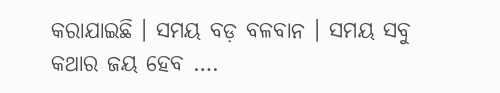କରାଯାଇଛି । ସମୟ ବଡ଼ ବଳବାନ । ସମୟ ସବୁ କଥାର ଜୟ ହେବ ….